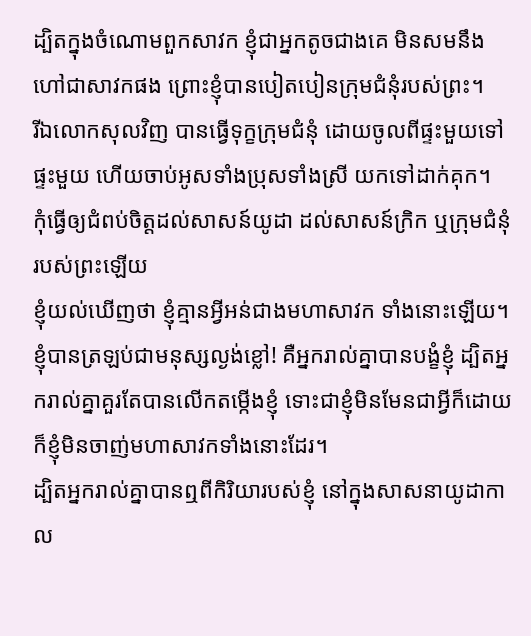ដ្បិតក្នុងចំណោមពួកសាវក ខ្ញុំជាអ្នកតូចជាងគេ មិនសមនឹងហៅជាសាវកផង ព្រោះខ្ញុំបានបៀតបៀនក្រុមជំនុំរបស់ព្រះ។
រីឯលោកសុលវិញ បានធ្វើទុក្ខក្រុមជំនុំ ដោយចូលពីផ្ទះមួយទៅផ្ទះមួយ ហើយចាប់អូសទាំងប្រុសទាំងស្រី យកទៅដាក់គុក។
កុំធ្វើឲ្យជំពប់ចិត្តដល់សាសន៍យូដា ដល់សាសន៍ក្រិក ឬក្រុមជំនុំរបស់ព្រះឡើយ
ខ្ញុំយល់ឃើញថា ខ្ញុំគ្មានអ្វីអន់ជាងមហាសាវក ទាំងនោះឡើយ។
ខ្ញុំបានត្រឡប់ជាមនុស្សល្ងង់ខ្លៅ! គឺអ្នករាល់គ្នាបានបង្ខំខ្ញុំ ដ្បិតអ្នករាល់គ្នាគួរតែបានលើកតម្កើងខ្ញុំ ទោះជាខ្ញុំមិនមែនជាអ្វីក៏ដោយ ក៏ខ្ញុំមិនចាញ់មហាសាវកទាំងនោះដែរ។
ដ្បិតអ្នករាល់គ្នាបានឮពីកិរិយារបស់ខ្ញុំ នៅក្នុងសាសនាយូដាកាល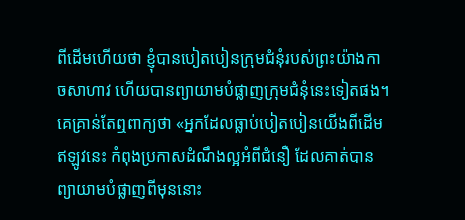ពីដើមហើយថា ខ្ញុំបានបៀតបៀនក្រុមជំនុំរបស់ព្រះយ៉ាងកាចសាហាវ ហើយបានព្យាយាមបំផ្លាញក្រុមជំនុំនេះទៀតផង។
គេគ្រាន់តែឮពាក្យថា «អ្នកដែលធ្លាប់បៀតបៀនយើងពីដើម ឥឡូវនេះ កំពុងប្រកាសដំណឹងល្អអំពីជំនឿ ដែលគាត់បានព្យាយាមបំផ្លាញពីមុននោះ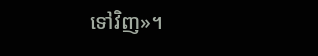ទៅវិញ»។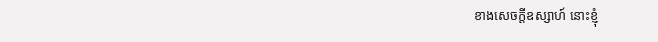ខាងសេចក្ដីឧស្សាហ៍ នោះខ្ញុំ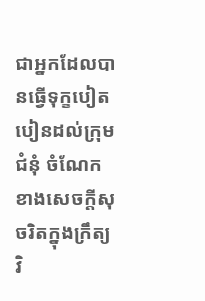ជាអ្នកដែលបានធ្វើទុក្ខបៀតបៀនដល់ក្រុមជំនុំ ចំណែកខាងសេចក្តីសុចរិតក្នុងក្រឹត្យវិ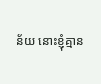ន័យ នោះខ្ញុំគ្មាន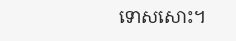ទោសសោះ។